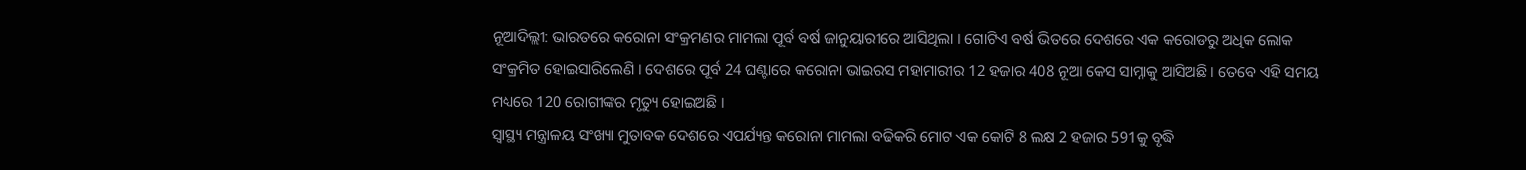ନୂଆଦିଲ୍ଲୀ: ଭାରତରେ କରୋନା ସଂକ୍ରମଣର ମାମଲା ପୂର୍ବ ବର୍ଷ ଜାନୁୟାରୀରେ ଆସିଥିଲା । ଗୋଟିଏ ବର୍ଷ ଭିତରେ ଦେଶରେ ଏକ କରୋଡରୁ ଅଧିକ ଲୋକ ସଂକ୍ରମିତ ହୋଇସାରିଲେଣି । ଦେଶରେ ପୂର୍ବ 24 ଘଣ୍ଟାରେ କରୋନା ଭାଇରସ ମହାମାରୀର 12 ହଜାର 408 ନୂଆ କେସ ସାମ୍ନାକୁ ଆସିଅଛି । ତେବେ ଏହି ସମୟ ମଧ୍ୟରେ 120 ରୋଗୀଙ୍କର ମୃତ୍ୟୁ ହୋଇଅଛି ।
ସ୍ୱାସ୍ଥ୍ୟ ମନ୍ତ୍ରାଳୟ ସଂଖ୍ୟା ମୁତାବକ ଦେଶରେ ଏପର୍ଯ୍ୟନ୍ତ କରୋନା ମାମଲା ବଢିକରି ମୋଟ ଏକ କୋଟି 8 ଲକ୍ଷ 2 ହଜାର 591କୁ ବୃଦ୍ଧି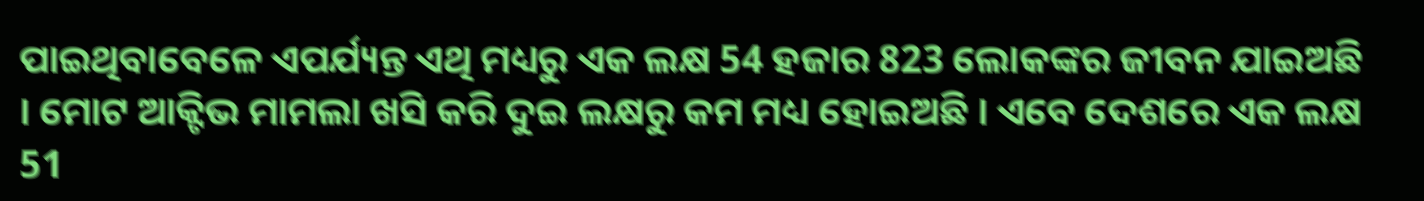ପାଇଥିବାବେଳେ ଏପର୍ଯ୍ୟନ୍ତ ଏଥି ମଧ୍ୟରୁ ଏକ ଲକ୍ଷ 54 ହଜାର 823 ଲୋକଙ୍କର ଜୀବନ ଯାଇଅଛି । ମୋଟ ଆକ୍ଟିଭ ମାମଲା ଖସି କରି ଦୁଇ ଲକ୍ଷରୁ କମ ମଧ୍ୟ ହୋଇଅଛି । ଏବେ ଦେଶରେ ଏକ ଲକ୍ଷ 51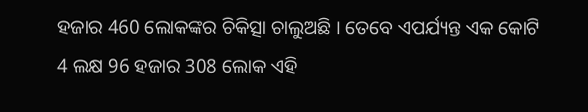ହଜାର 460 ଲୋକଙ୍କର ଚିକିତ୍ସା ଚାଲୁଅଛି । ତେବେ ଏପର୍ଯ୍ୟନ୍ତ ଏକ କୋଟି 4 ଲକ୍ଷ 96 ହଜାର 308 ଲୋକ ଏହି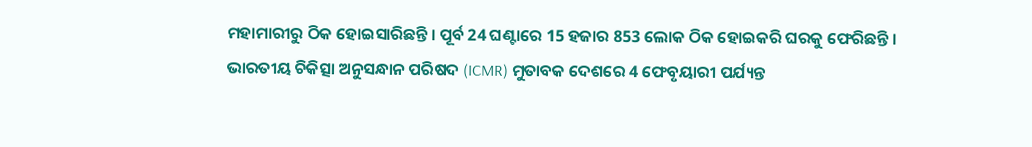ମହାମାରୀରୁ ଠିକ ହୋଇସାରିଛନ୍ତି । ପୂର୍ବ 24 ଘଣ୍ଟାରେ 15 ହଜାର 853 ଲୋକ ଠିକ ହୋଇକରି ଘରକୁ ଫେରିଛନ୍ତି ।
ଭାରତୀୟ ଚିକିତ୍ସା ଅନୁସନ୍ଧାନ ପରିଷଦ (ICMR) ମୁତାବକ ଦେଶରେ 4 ଫେବୃୟାରୀ ପର୍ଯ୍ୟନ୍ତ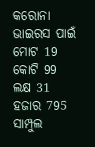କରୋନା ଭାଇରସ ପାଇଁ ମୋଟ 19 କୋଟି 99 ଲକ୍ଷ 31 ହଜାର 795 ସାମ୍ପୁଲ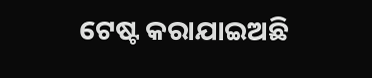ଟେଷ୍ଟ କରାଯାଇଅଛି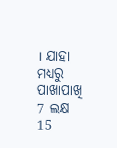। ଯାହା ମଧ୍ୟରୁ ପାଖାପାଖି 7 ଲକ୍ଷ 15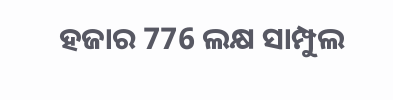ହଜାର 776 ଲକ୍ଷ ସାମ୍ପୁଲ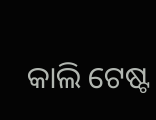କାଲି ଟେଷ୍ଟ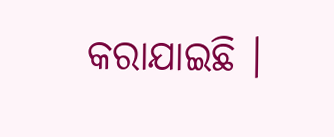କରାଯାଇଛି ।